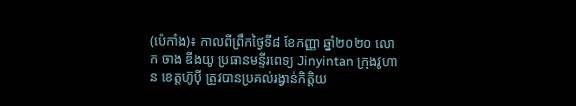(ប៉េកាំង)៖ កាលពីព្រឹកថ្ងៃទី៨ ខែកញ្ញា ឆ្នាំ២០២០ លោក ចាង ឌីងយូ ប្រធានមន្ទីរពេទ្យ Jinyintan ក្រុងវូហាន ខេត្តហ៊ូប៉ី ត្រូវបានប្រគល់រង្វាន់កិត្តិយ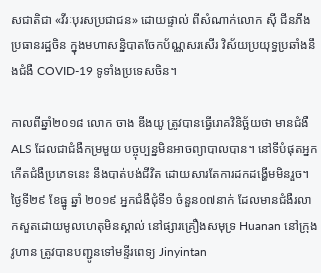សជាតិជា «វីរៈបុរសប្រជាជន» ដោយផ្ទាល់ ពីសំណាក់លោក ស៊ី ជីនភីង ប្រធានរដ្ឋចិន ក្នុងមហាសន្និបាតចែកប័ណ្ណសរសើរ វិស័យប្រយុទ្ធប្រឆាំងនឹងជំងឺ COVID-19 ទូទាំងប្រទេសចិន។

កាលពីឆ្នាំ២០១៨ លោក ចាង ឌីងយូ ត្រូវបានធ្វើរោគវិនិច្ឆ័យថា មានជំងឺ ALS ដែលជាជំងឺកម្រមួយ បច្ចុប្បន្នមិនអាចព្យាបាលបាន។ នៅទីបំផុតអ្នកកើតជំងឺប្រភេទនេះ នឹងបាត់បង់ជីវិត ដោយសារតែការដកដង្ហើមមិនរួច។ ថ្ងៃទី២៩ ខែធ្នូ ឆ្នាំ ២០១៩ អ្នកជំងឺជុំទី១ ចំនួន០៧នាក់ ដែលមានជំងឺរលាកសួតដោយមូលហេតុមិនស្គាល់ នៅផ្សារគ្រឿងសមុទ្រ Huanan នៅក្រុងវូហាន ត្រូវបានបញ្ជូនទៅមន្ទីរពេទ្យ Jinyintan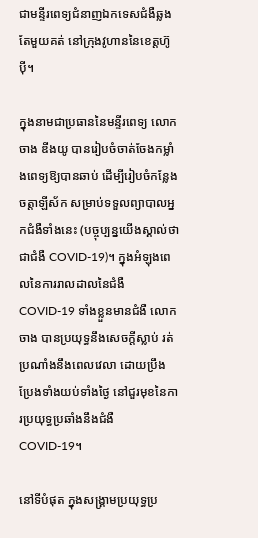ជាមន្ទីរពេទ្យជំនាញឯកទេសជំងឺឆ្លងតែមួយគត់ នៅក្រុងវូហាននៃខេត្តហ៊ូប៉ី។

ក្នុងនាមជាប្រធាននៃមន្ទីរពេទ្យ លោក ចាង ឌីងយូ បានរៀបចំចាត់ចែងកម្លាំងពេទ្យឱ្យបានឆាប់ ដើម្បីរៀបចំកន្លែងចត្តាឡីស័ក សម្រាប់ទទួលព្យាបាលអ្នកជំងឺទាំងនេះ (បច្ចុប្បន្នយើងស្គាល់ថាជាជំងឺ COVID-19)។ ក្នុងអំឡុងពេលនៃការរាលដាលនៃជំងឺ COVID-19 ទាំងខ្លួនមានជំងឺ លោក ចាង បានប្រយុទ្ធនឹងសេចក្តីស្លាប់ រត់ប្រណាំងនឹងពេលវេលា ដោយប្រឹងប្រែងទាំងយប់ទាំងថ្ងៃ នៅជួរមុខនៃការប្រយុទ្ធប្រឆាំងនឹងជំងឺ COVID-19។

នៅទីបំផុត ក្នុងសង្គ្រាមប្រយុទ្ធប្រ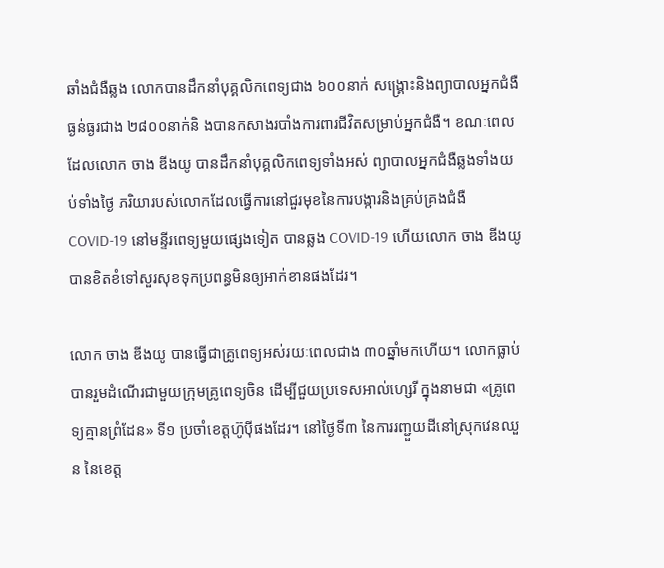ឆាំងជំងឺឆ្លង លោកបានដឹកនាំបុគ្គលិកពេទ្យជាង ៦០០នាក់ សង្គ្រោះនិងព្យាបាលអ្នកជំងឺធ្ងន់ធ្ងរជាង ២៨០០នាក់និ ងបានកសាងរបាំងការពារជីវិតសម្រាប់អ្នកជំងឺ។ ខណៈពេលដែលលោក ចាង ឌីងយូ បានដឹកនាំបុគ្គលិកពេទ្យទាំងអស់ ព្យាបាលអ្នកជំងឺឆ្លងទាំងយប់ទាំងថ្ងៃ ភរិយារបស់លោកដែលធ្វើការនៅជួរមុខនៃការបង្ការនិងគ្រប់គ្រងជំងឺ COVID-19 នៅមន្ទីរពេទ្យមួយផ្សេងទៀត បានឆ្លង COVID-19 ហើយលោក ចាង ឌីងយូ បានខិតខំទៅសួរសុខទុកប្រពន្ធមិនឲ្យអាក់ខានផងដែរ។

លោក ចាង ឌីងយូ បានធ្វើជាគ្រូពេទ្យអស់រយៈពេលជាង ៣០ឆ្នាំមកហើយ។ លោកធ្លាប់បានរួមដំណើរជាមួយក្រុមគ្រូពេទ្យចិន ដើម្បីជួយប្រទេសអាល់ហ្សេរី ក្នុងនាមជា «គ្រូពេទ្យគ្មានព្រំដែន» ទី១ ប្រចាំខេត្តហ៊ូប៉ីផងដែរ។ នៅថ្ងៃទី៣ នៃការរញ្ជួយដីនៅស្រុកវេនឈួន នៃខេត្ត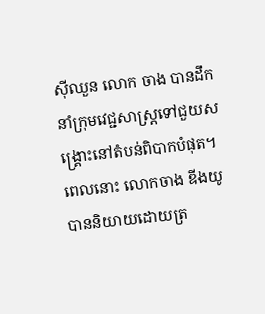ស៊ីឈួន លោក ចាង បានដឹកនាំក្រុមវេជ្ជសាស្រ្តទៅជួយសង្គ្រោះនៅតំបន់ពិបាកបំផុត។ ពេលនោះ លោកចាង ឌីងយូ បាននិយាយដោយត្រ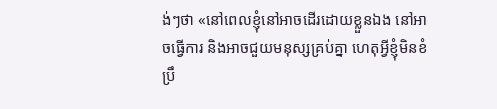ង់ៗថា «នៅពេលខ្ញុំនៅអាចដើរដោយខ្លួនឯង នៅអាចធ្វើការ និងអាចជួយមនុស្សគ្រប់គ្នា ហេតុអ្វីខ្ញុំមិនខំប្រឹ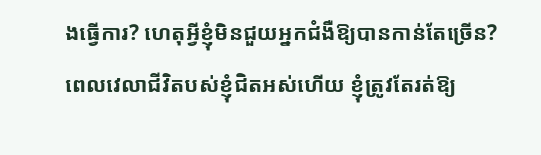ងធ្វើការ? ហេតុអ្វីខ្ញុំមិនជួយអ្នកជំងឺឱ្យបានកាន់តែច្រើន? ពេលវេលាជីវិតបស់ខ្ញុំជិតអស់ហើយ ខ្ញុំត្រូវតែរត់ឱ្យ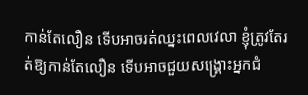កាន់តែលឿន ទើបអាចរត់ឈ្នះពេលវេលា ខ្ញុំត្រូវតែរត់ឱ្យកាន់តែលឿន ទើបអាចជួយសង្គ្រោះអ្នកជំ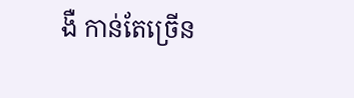ងឺ កាន់តែច្រើន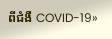ពីជំងឺ COVID-19»